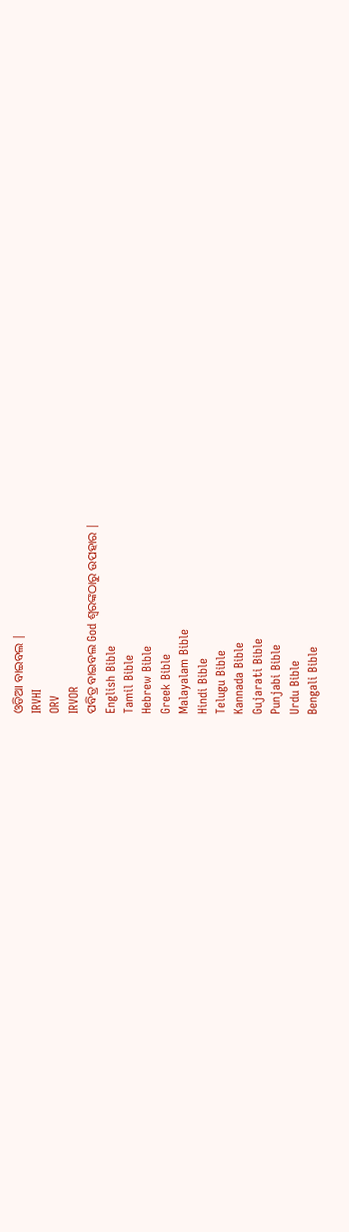ଓଡିଆ ବାଇବଲ |
IRVHI
ORV
IRVOR
ପବିତ୍ର ବାଇବଲ God ଶ୍ବରଙ୍କଠାରୁ ଉପହାର |
English Bible
Tamil Bible
Hebrew Bible
Greek Bible
Malayalam Bible
Hindi Bible
Telugu Bible
Kannada Bible
Gujarati Bible
Punjabi Bible
Urdu Bible
Bengali Bible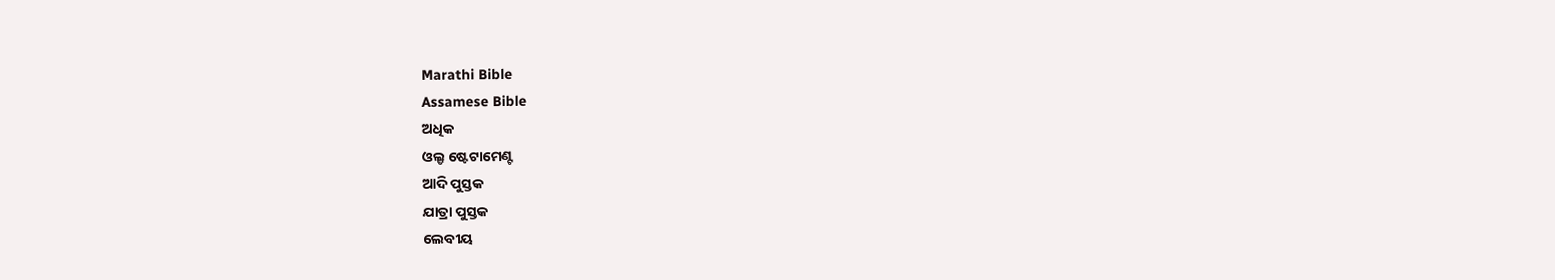Marathi Bible
Assamese Bible
ଅଧିକ
ଓଲ୍ଡ ଷ୍ଟେଟାମେଣ୍ଟ
ଆଦି ପୁସ୍ତକ
ଯାତ୍ରା ପୁସ୍ତକ
ଲେବୀୟ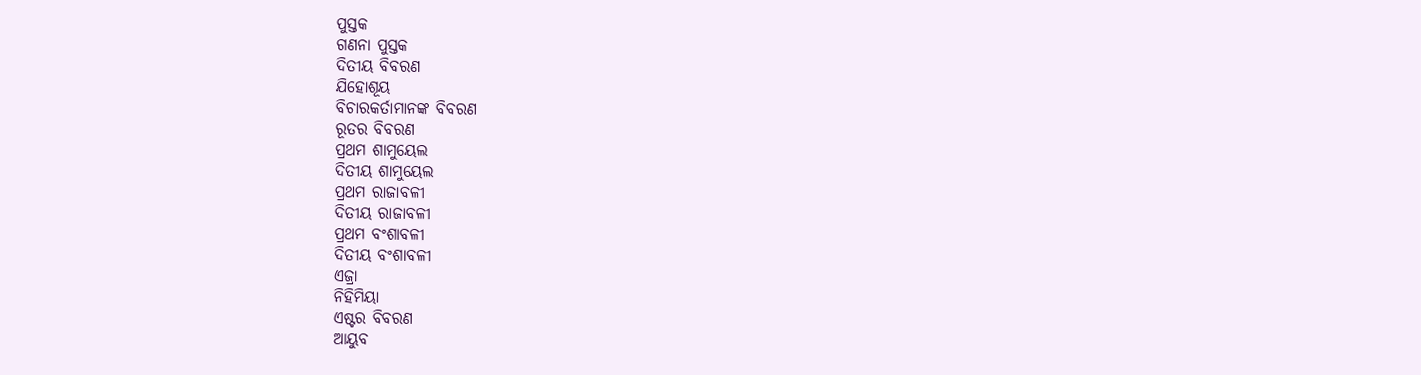ପୁସ୍ତକ
ଗଣନା ପୁସ୍ତକ
ଦିତୀୟ ବିବରଣ
ଯିହୋଶୂୟ
ବିଚାରକର୍ତାମାନଙ୍କ ବିବରଣ
ରୂତର ବିବରଣ
ପ୍ରଥମ ଶାମୁୟେଲ
ଦିତୀୟ ଶାମୁୟେଲ
ପ୍ରଥମ ରାଜାବଳୀ
ଦିତୀୟ ରାଜାବଳୀ
ପ୍ରଥମ ବଂଶାବଳୀ
ଦିତୀୟ ବଂଶାବଳୀ
ଏଜ୍ରା
ନିହିମିୟା
ଏଷ୍ଟର ବିବରଣ
ଆୟୁବ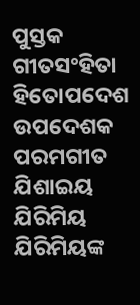ପୁସ୍ତକ
ଗୀତସଂହିତା
ହିତୋପଦେଶ
ଉପଦେଶକ
ପରମଗୀତ
ଯିଶାଇୟ
ଯିରିମିୟ
ଯିରିମିୟଙ୍କ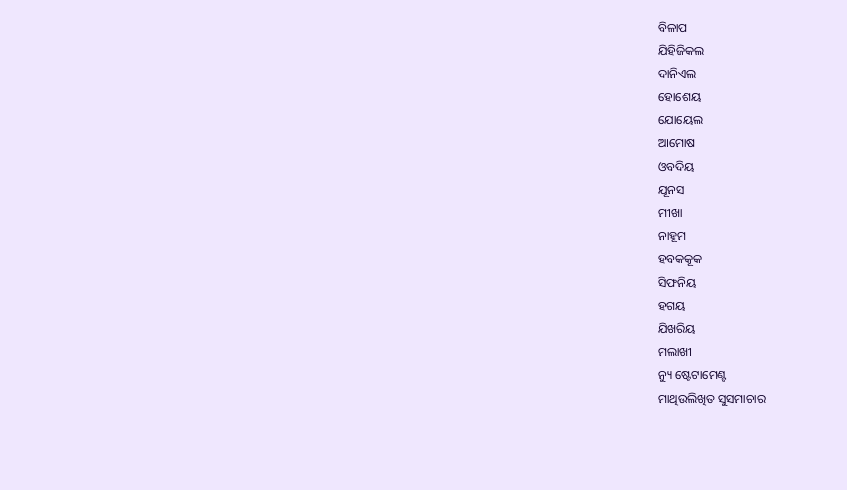ବିଳାପ
ଯିହିଜିକଲ
ଦାନିଏଲ
ହୋଶେୟ
ଯୋୟେଲ
ଆମୋଷ
ଓବଦିୟ
ଯୂନସ
ମୀଖା
ନାହୂମ
ହବକକୂକ
ସିଫନିୟ
ହଗୟ
ଯିଖରିୟ
ମଲାଖୀ
ନ୍ୟୁ ଷ୍ଟେଟାମେଣ୍ଟ
ମାଥିଉଲିଖିତ ସୁସମାଚାର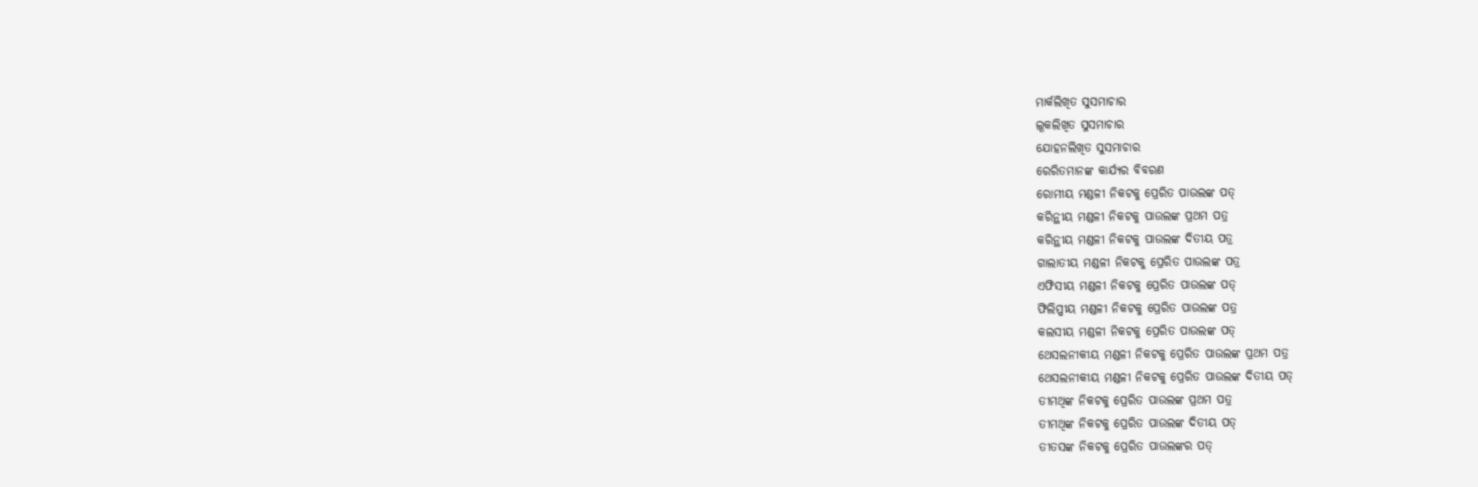ମାର୍କଲିଖିତ ସୁସମାଚାର
ଲୂକଲିଖିତ ସୁସମାଚାର
ଯୋହନଲିଖିତ ସୁସମାଚାର
ରେରିତମାନଙ୍କ କାର୍ଯ୍ୟର ବିବରଣ
ରୋମୀୟ ମଣ୍ଡଳୀ ନିକଟକୁ ପ୍ରେରିତ ପାଉଲଙ୍କ ପତ୍
କରିନ୍ଥୀୟ ମଣ୍ଡଳୀ ନିକଟକୁ ପାଉଲଙ୍କ ପ୍ରଥମ ପତ୍ର
କରିନ୍ଥୀୟ ମଣ୍ଡଳୀ ନିକଟକୁ ପାଉଲଙ୍କ ଦିତୀୟ ପତ୍ର
ଗାଲାତୀୟ ମଣ୍ଡଳୀ ନିକଟକୁ ପ୍ରେରିତ ପାଉଲଙ୍କ ପତ୍ର
ଏଫିସୀୟ ମଣ୍ଡଳୀ ନିକଟକୁ ପ୍ରେରିତ ପାଉଲଙ୍କ ପତ୍
ଫିଲିପ୍ପୀୟ ମଣ୍ଡଳୀ ନିକଟକୁ ପ୍ରେରିତ ପାଉଲଙ୍କ ପତ୍ର
କଲସୀୟ ମଣ୍ଡଳୀ ନିକଟକୁ ପ୍ରେରିତ ପାଉଲଙ୍କ ପତ୍
ଥେସଲନୀକୀୟ ମଣ୍ଡଳୀ ନିକଟକୁ ପ୍ରେରିତ ପାଉଲଙ୍କ ପ୍ରଥମ ପତ୍ର
ଥେସଲନୀକୀୟ ମଣ୍ଡଳୀ ନିକଟକୁ ପ୍ରେରିତ ପାଉଲଙ୍କ ଦିତୀୟ ପତ୍
ତୀମଥିଙ୍କ ନିକଟକୁ ପ୍ରେରିତ ପାଉଲଙ୍କ ପ୍ରଥମ ପତ୍ର
ତୀମଥିଙ୍କ ନିକଟକୁ ପ୍ରେରିତ ପାଉଲଙ୍କ ଦିତୀୟ ପତ୍
ତୀତସଙ୍କ ନିକଟକୁ ପ୍ରେରିତ ପାଉଲଙ୍କର ପତ୍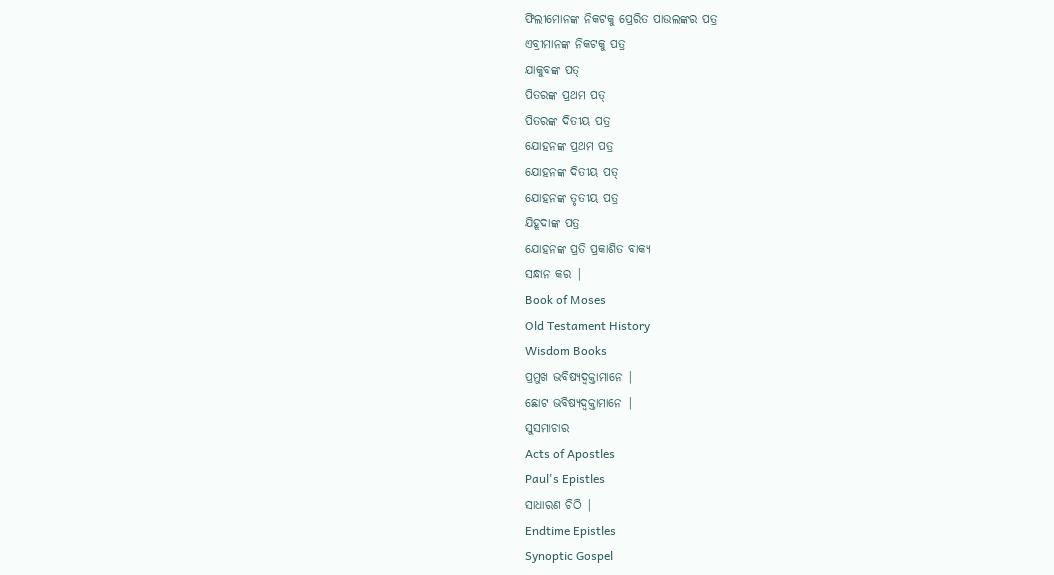ଫିଲୀମୋନଙ୍କ ନିକଟକୁ ପ୍ରେରିତ ପାଉଲଙ୍କର ପତ୍ର
ଏବ୍ରୀମାନଙ୍କ ନିକଟକୁ ପତ୍ର
ଯାକୁବଙ୍କ ପତ୍
ପିତରଙ୍କ ପ୍ରଥମ ପତ୍
ପିତରଙ୍କ ଦିତୀୟ ପତ୍ର
ଯୋହନଙ୍କ ପ୍ରଥମ ପତ୍ର
ଯୋହନଙ୍କ ଦିତୀୟ ପତ୍
ଯୋହନଙ୍କ ତୃତୀୟ ପତ୍ର
ଯିହୂଦାଙ୍କ ପତ୍ର
ଯୋହନଙ୍କ ପ୍ରତି ପ୍ରକାଶିତ ବାକ୍ୟ
ସନ୍ଧାନ କର |
Book of Moses
Old Testament History
Wisdom Books
ପ୍ରମୁଖ ଭବିଷ୍ୟଦ୍ବକ୍ତାମାନେ |
ଛୋଟ ଭବିଷ୍ୟଦ୍ବକ୍ତାମାନେ |
ସୁସମାଚାର
Acts of Apostles
Paul's Epistles
ସାଧାରଣ ଚିଠି |
Endtime Epistles
Synoptic Gospel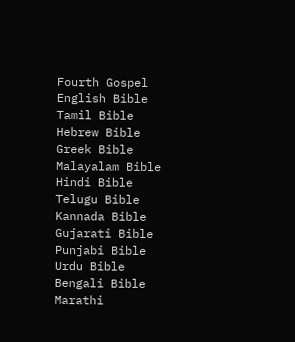Fourth Gospel
English Bible
Tamil Bible
Hebrew Bible
Greek Bible
Malayalam Bible
Hindi Bible
Telugu Bible
Kannada Bible
Gujarati Bible
Punjabi Bible
Urdu Bible
Bengali Bible
Marathi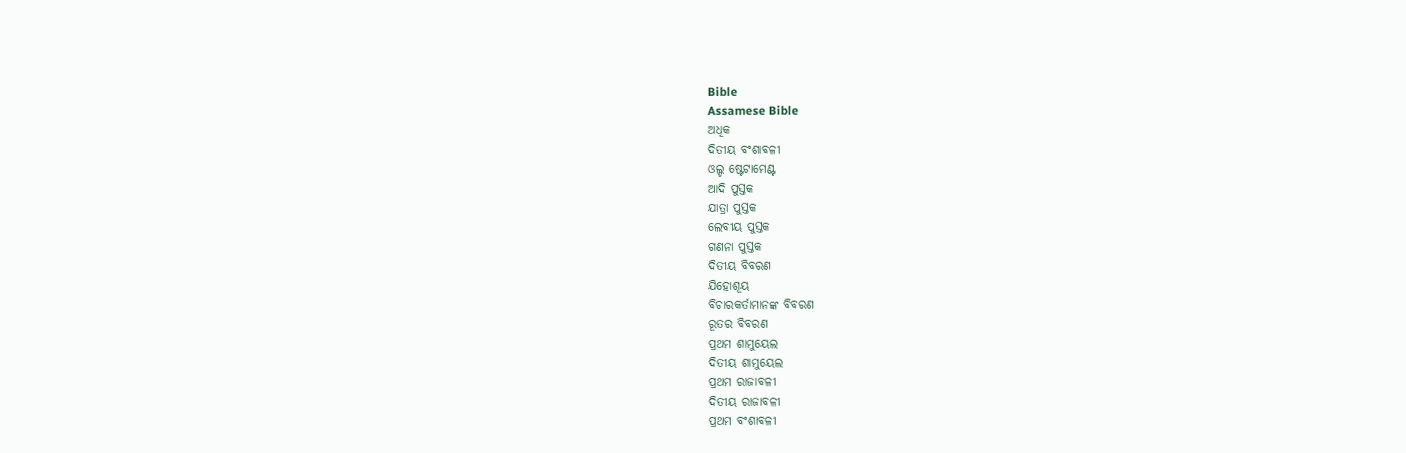Bible
Assamese Bible
ଅଧିକ
ଦିତୀୟ ବଂଶାବଳୀ
ଓଲ୍ଡ ଷ୍ଟେଟାମେଣ୍ଟ
ଆଦି ପୁସ୍ତକ
ଯାତ୍ରା ପୁସ୍ତକ
ଲେବୀୟ ପୁସ୍ତକ
ଗଣନା ପୁସ୍ତକ
ଦିତୀୟ ବିବରଣ
ଯିହୋଶୂୟ
ବିଚାରକର୍ତାମାନଙ୍କ ବିବରଣ
ରୂତର ବିବରଣ
ପ୍ରଥମ ଶାମୁୟେଲ
ଦିତୀୟ ଶାମୁୟେଲ
ପ୍ରଥମ ରାଜାବଳୀ
ଦିତୀୟ ରାଜାବଳୀ
ପ୍ରଥମ ବଂଶାବଳୀ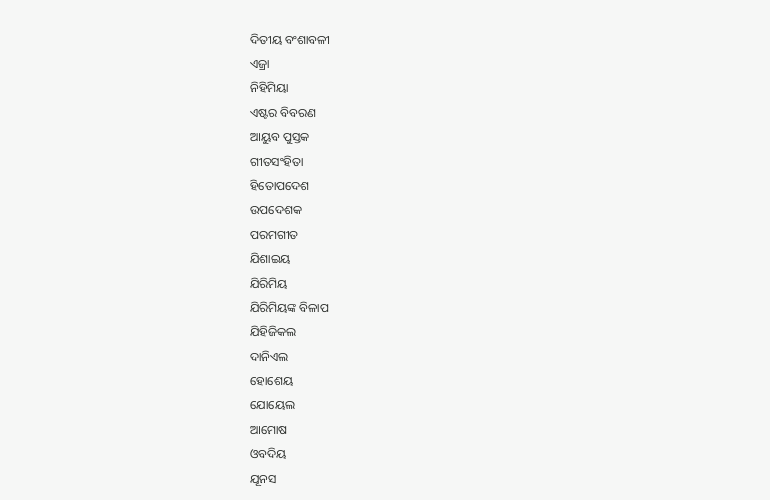ଦିତୀୟ ବଂଶାବଳୀ
ଏଜ୍ରା
ନିହିମିୟା
ଏଷ୍ଟର ବିବରଣ
ଆୟୁବ ପୁସ୍ତକ
ଗୀତସଂହିତା
ହିତୋପଦେଶ
ଉପଦେଶକ
ପରମଗୀତ
ଯିଶାଇୟ
ଯିରିମିୟ
ଯିରିମିୟଙ୍କ ବିଳାପ
ଯିହିଜିକଲ
ଦାନିଏଲ
ହୋଶେୟ
ଯୋୟେଲ
ଆମୋଷ
ଓବଦିୟ
ଯୂନସ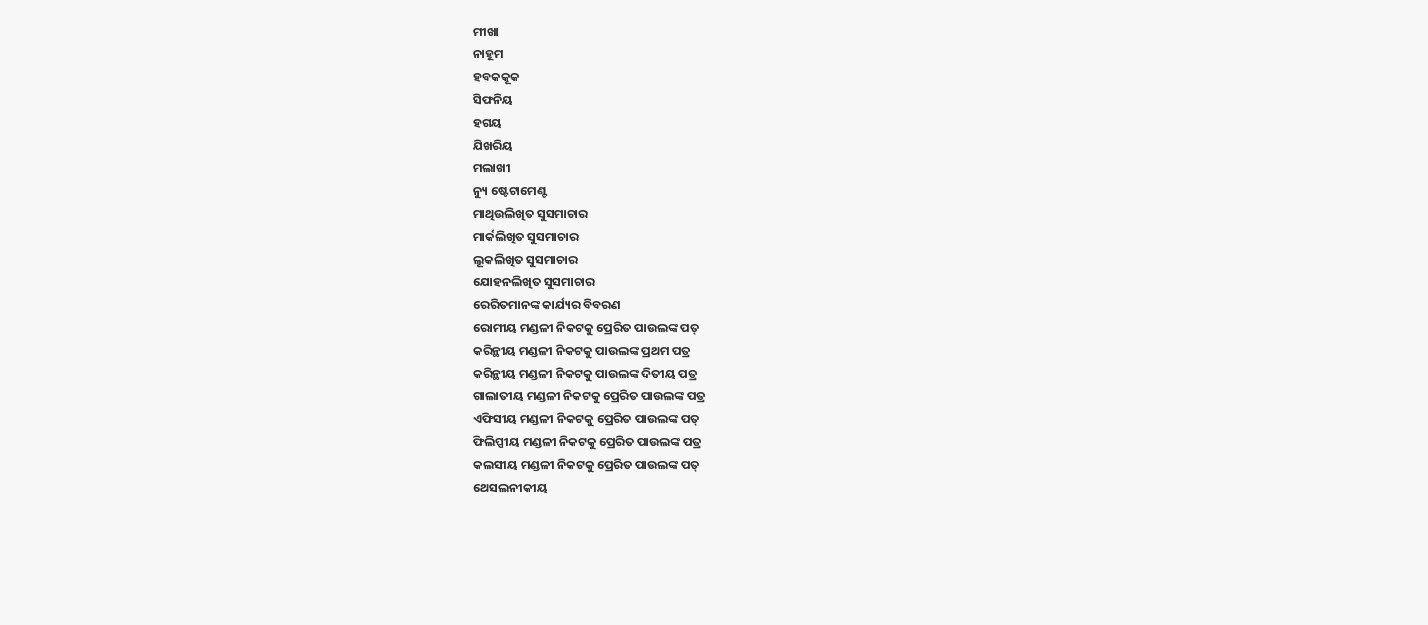ମୀଖା
ନାହୂମ
ହବକକୂକ
ସିଫନିୟ
ହଗୟ
ଯିଖରିୟ
ମଲାଖୀ
ନ୍ୟୁ ଷ୍ଟେଟାମେଣ୍ଟ
ମାଥିଉଲିଖିତ ସୁସମାଚାର
ମାର୍କଲିଖିତ ସୁସମାଚାର
ଲୂକଲିଖିତ ସୁସମାଚାର
ଯୋହନଲିଖିତ ସୁସମାଚାର
ରେରିତମାନଙ୍କ କାର୍ଯ୍ୟର ବିବରଣ
ରୋମୀୟ ମଣ୍ଡଳୀ ନିକଟକୁ ପ୍ରେରିତ ପାଉଲଙ୍କ ପତ୍
କରିନ୍ଥୀୟ ମଣ୍ଡଳୀ ନିକଟକୁ ପାଉଲଙ୍କ ପ୍ରଥମ ପତ୍ର
କରିନ୍ଥୀୟ ମଣ୍ଡଳୀ ନିକଟକୁ ପାଉଲଙ୍କ ଦିତୀୟ ପତ୍ର
ଗାଲାତୀୟ ମଣ୍ଡଳୀ ନିକଟକୁ ପ୍ରେରିତ ପାଉଲଙ୍କ ପତ୍ର
ଏଫିସୀୟ ମଣ୍ଡଳୀ ନିକଟକୁ ପ୍ରେରିତ ପାଉଲଙ୍କ ପତ୍
ଫିଲିପ୍ପୀୟ ମଣ୍ଡଳୀ ନିକଟକୁ ପ୍ରେରିତ ପାଉଲଙ୍କ ପତ୍ର
କଲସୀୟ ମଣ୍ଡଳୀ ନିକଟକୁ ପ୍ରେରିତ ପାଉଲଙ୍କ ପତ୍
ଥେସଲନୀକୀୟ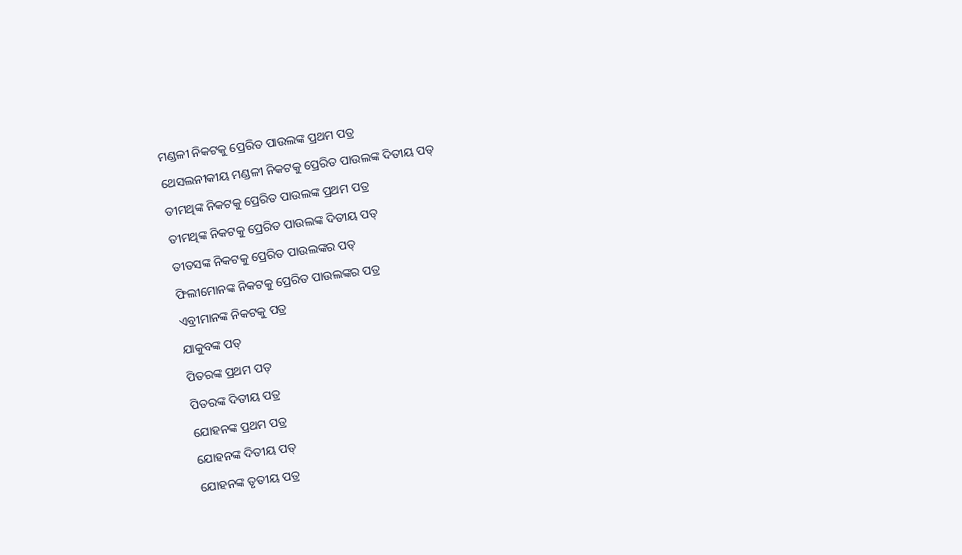ମଣ୍ଡଳୀ ନିକଟକୁ ପ୍ରେରିତ ପାଉଲଙ୍କ ପ୍ରଥମ ପତ୍ର
ଥେସଲନୀକୀୟ ମଣ୍ଡଳୀ ନିକଟକୁ ପ୍ରେରିତ ପାଉଲଙ୍କ ଦିତୀୟ ପତ୍
ତୀମଥିଙ୍କ ନିକଟକୁ ପ୍ରେରିତ ପାଉଲଙ୍କ ପ୍ରଥମ ପତ୍ର
ତୀମଥିଙ୍କ ନିକଟକୁ ପ୍ରେରିତ ପାଉଲଙ୍କ ଦିତୀୟ ପତ୍
ତୀତସଙ୍କ ନିକଟକୁ ପ୍ରେରିତ ପାଉଲଙ୍କର ପତ୍
ଫିଲୀମୋନଙ୍କ ନିକଟକୁ ପ୍ରେରିତ ପାଉଲଙ୍କର ପତ୍ର
ଏବ୍ରୀମାନଙ୍କ ନିକଟକୁ ପତ୍ର
ଯାକୁବଙ୍କ ପତ୍
ପିତରଙ୍କ ପ୍ରଥମ ପତ୍
ପିତରଙ୍କ ଦିତୀୟ ପତ୍ର
ଯୋହନଙ୍କ ପ୍ରଥମ ପତ୍ର
ଯୋହନଙ୍କ ଦିତୀୟ ପତ୍
ଯୋହନଙ୍କ ତୃତୀୟ ପତ୍ର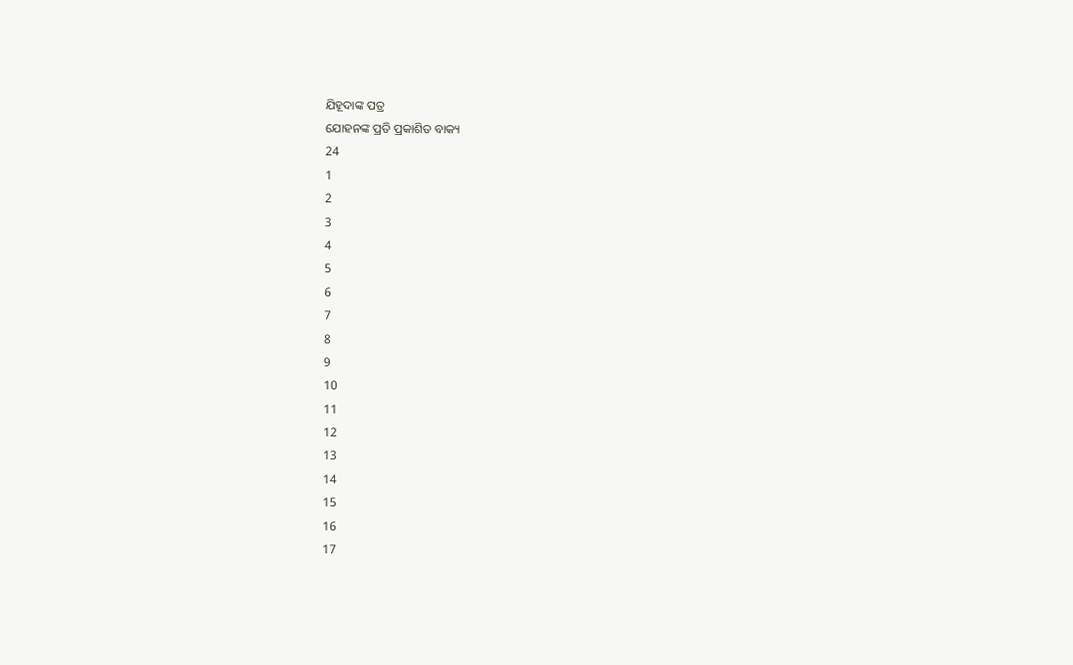ଯିହୂଦାଙ୍କ ପତ୍ର
ଯୋହନଙ୍କ ପ୍ରତି ପ୍ରକାଶିତ ବାକ୍ୟ
24
1
2
3
4
5
6
7
8
9
10
11
12
13
14
15
16
17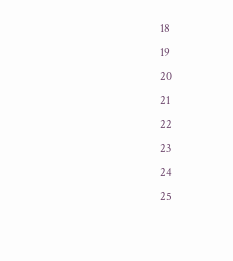18
19
20
21
22
23
24
25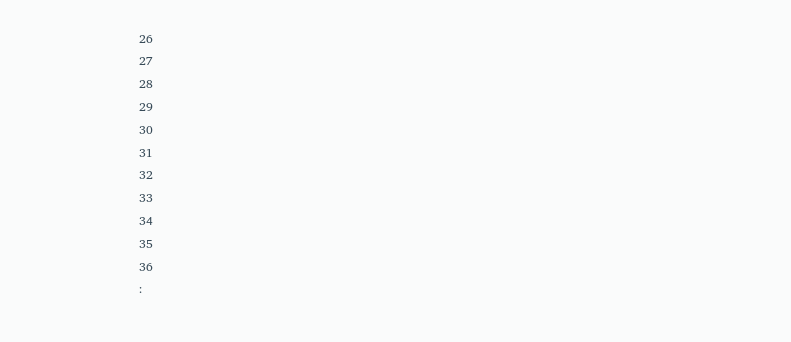26
27
28
29
30
31
32
33
34
35
36
: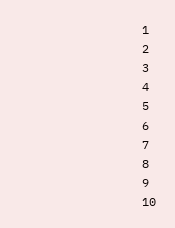1
2
3
4
5
6
7
8
9
10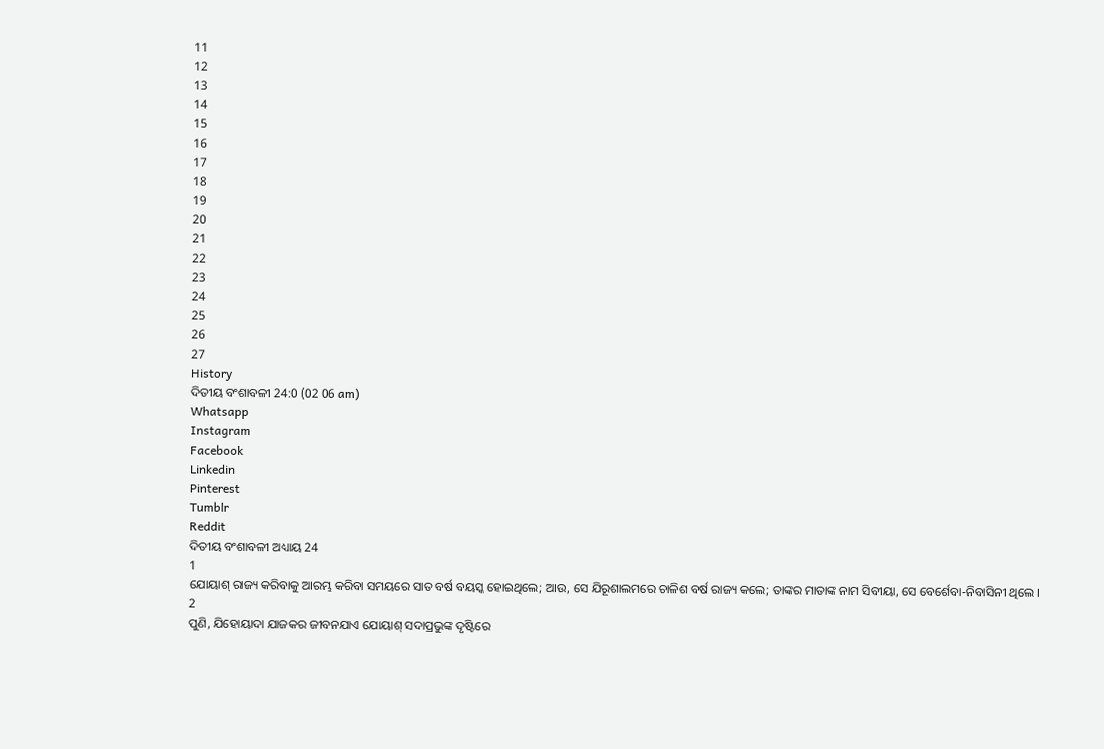11
12
13
14
15
16
17
18
19
20
21
22
23
24
25
26
27
History
ଦିତୀୟ ବଂଶାବଳୀ 24:0 (02 06 am)
Whatsapp
Instagram
Facebook
Linkedin
Pinterest
Tumblr
Reddit
ଦିତୀୟ ବଂଶାବଳୀ ଅଧ୍ୟାୟ 24
1
ଯୋୟାଶ୍ ରାଜ୍ୟ କରିବାକୁ ଆରମ୍ଭ କରିବା ସମୟରେ ସାତ ବର୍ଷ ବୟସ୍କ ହୋଇଥିଲେ; ଆଉ, ସେ ଯିରୂଶାଲମରେ ଚାଳିଶ ବର୍ଷ ରାଜ୍ୟ କଲେ; ତାଙ୍କର ମାତାଙ୍କ ନାମ ସିବୀୟା, ସେ ବେର୍ଶେବା-ନିବାସିନୀ ଥିଲେ ।
2
ପୁଣି, ଯିହୋୟାଦା ଯାଜକର ଜୀବନଯାଏ ଯୋୟାଶ୍ ସଦାପ୍ରଭୁଙ୍କ ଦୃଷ୍ଟିରେ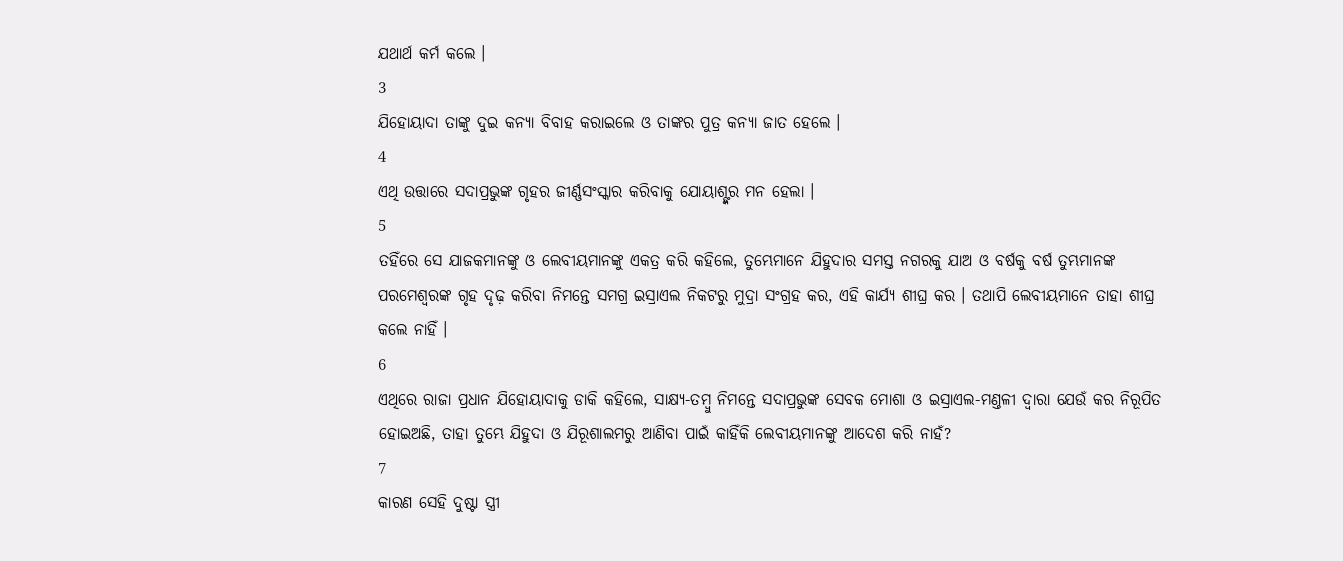ଯଥାର୍ଥ କର୍ମ କଲେ ।
3
ଯିହୋୟାଦା ତାଙ୍କୁ ଦୁଇ କନ୍ୟା ବିବାହ କରାଇଲେ ଓ ତାଙ୍କର ପୁତ୍ର କନ୍ୟା ଜାତ ହେଲେ ।
4
ଏଥି ଉତ୍ତାରେ ସଦାପ୍ରଭୁଙ୍କ ଗୃହର ଜୀର୍ଣ୍ଣସଂସ୍କାର କରିବାକୁ ଯୋୟାଶ୍ଙ୍କର ମନ ହେଲା ।
5
ତହିଁରେ ସେ ଯାଜକମାନଙ୍କୁ ଓ ଲେବୀୟମାନଙ୍କୁ ଏକତ୍ର କରି କହିଲେ, ତୁମ୍ଭେମାନେ ଯିହୁଦାର ସମସ୍ତ ନଗରକୁ ଯାଅ ଓ ବର୍ଷକୁ ବର୍ଷ ତୁମ୍ଭମାନଙ୍କ ପରମେଶ୍ଵରଙ୍କ ଗୃହ ଦୃଢ଼ କରିବା ନିମନ୍ତେ ସମଗ୍ର ଇସ୍ରାଏଲ ନିକଟରୁ ମୁଦ୍ରା ସଂଗ୍ରହ କର, ଏହି କାର୍ଯ୍ୟ ଶୀଘ୍ର କର । ତଥାପି ଲେବୀୟମାନେ ତାହା ଶୀଘ୍ର କଲେ ନାହିଁ ।
6
ଏଥିରେ ରାଜା ପ୍ରଧାନ ଯିହୋୟାଦାକୁ ଡାକି କହିଲେ, ସାକ୍ଷ୍ୟ-ତମ୍ଵୁ ନିମନ୍ତେ ସଦାପ୍ରଭୁଙ୍କ ସେବକ ମୋଶା ଓ ଇସ୍ରାଏଲ-ମଣ୍ତଳୀ ଦ୍ଵାରା ଯେଉଁ କର ନିରୂପିତ ହୋଇଅଛି, ତାହା ତୁମ୍ଭେ ଯିହୁଦା ଓ ଯିରୂଶାଲମରୁ ଆଣିବା ପାଇଁ କାହିଁକି ଲେବୀୟମାନଙ୍କୁ ଆଦେଶ କରି ନାହଁ?
7
କାରଣ ସେହି ଦୁଷ୍ଟା ସ୍ତ୍ରୀ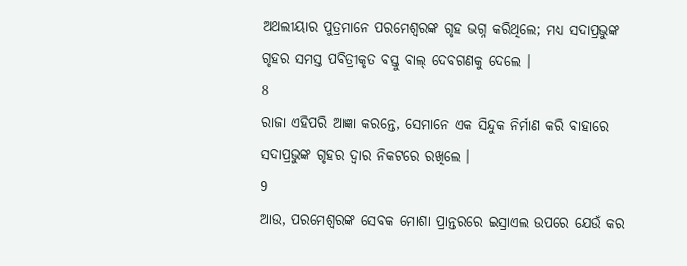ଅଥଲୀୟାର ପୁତ୍ରମାନେ ପରମେଶ୍ଵରଙ୍କ ଗୃହ ଭଗ୍ନ କରିଥିଲେ; ମଧ୍ୟ ସଦାପ୍ରଭୁଙ୍କ ଗୃହର ସମସ୍ତ ପବିତ୍ରୀକୃତ ବସ୍ତୁ ବାଲ୍ ଦେବଗଣକୁ ଦେଲେ ।
8
ରାଜା ଏହିପରି ଆଜ୍ଞା କରନ୍ତେ, ସେମାନେ ଏକ ସିନ୍ଦୁକ ନିର୍ମାଣ କରି ବାହାରେ ସଦାପ୍ରଭୁଙ୍କ ଗୃହର ଦ୍ଵାର ନିକଟରେ ରଖିଲେ ।
9
ଆଉ, ପରମେଶ୍ଵରଙ୍କ ସେବକ ମୋଶା ପ୍ରାନ୍ତରରେ ଇସ୍ରାଏଲ ଉପରେ ଯେଉଁ କର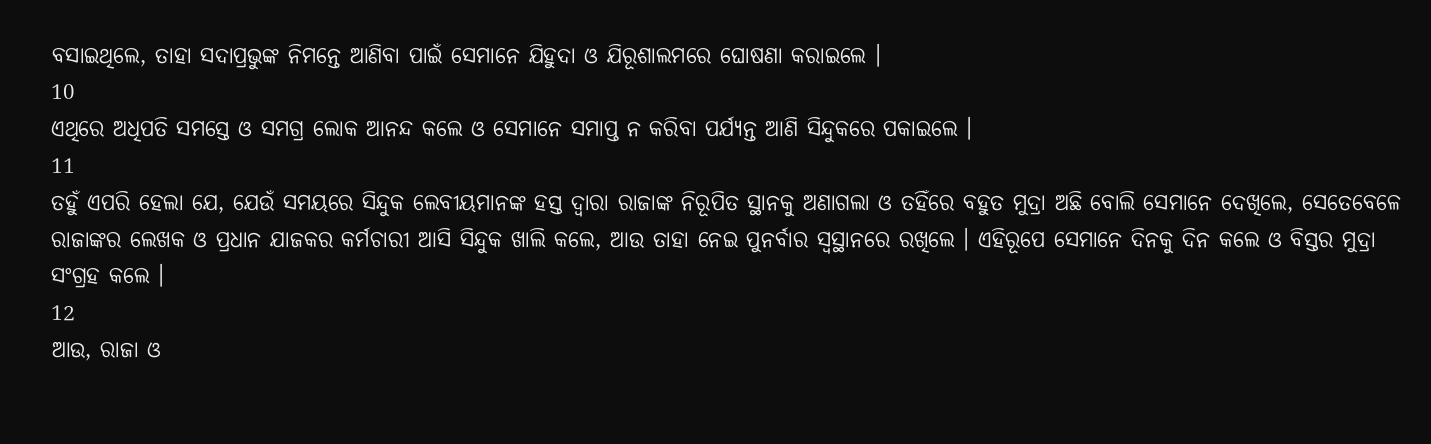ବସାଇଥିଲେ, ତାହା ସଦାପ୍ରଭୁଙ୍କ ନିମନ୍ତେ ଆଣିବା ପାଇଁ ସେମାନେ ଯିହୁଦା ଓ ଯିରୂଶାଲମରେ ଘୋଷଣା କରାଇଲେ ।
10
ଏଥିରେ ଅଧିପତି ସମସ୍ତେ ଓ ସମଗ୍ର ଲୋକ ଆନନ୍ଦ କଲେ ଓ ସେମାନେ ସମାପ୍ତ ନ କରିବା ପର୍ଯ୍ୟନ୍ତ ଆଣି ସିନ୍ଦୁକରେ ପକାଇଲେ ।
11
ତହୁଁ ଏପରି ହେଲା ଯେ, ଯେଉଁ ସମୟରେ ସିନ୍ଦୁକ ଲେବୀୟମାନଙ୍କ ହସ୍ତ ଦ୍ଵାରା ରାଜାଙ୍କ ନିରୂପିତ ସ୍ଥାନକୁ ଅଣାଗଲା ଓ ତହିଁରେ ବହୁତ ମୁଦ୍ରା ଅଛି ବୋଲି ସେମାନେ ଦେଖିଲେ, ସେତେବେଳେ ରାଜାଙ୍କର ଲେଖକ ଓ ପ୍ରଧାନ ଯାଜକର କର୍ମଚାରୀ ଆସି ସିନ୍ଦୁକ ଖାଲି କଲେ, ଆଉ ତାହା ନେଇ ପୁନର୍ବାର ସ୍ଵସ୍ଥାନରେ ରଖିଲେ । ଏହିରୂପେ ସେମାନେ ଦିନକୁ ଦିନ କଲେ ଓ ବିସ୍ତର ମୁଦ୍ରା ସଂଗ୍ରହ କଲେ ।
12
ଆଉ, ରାଜା ଓ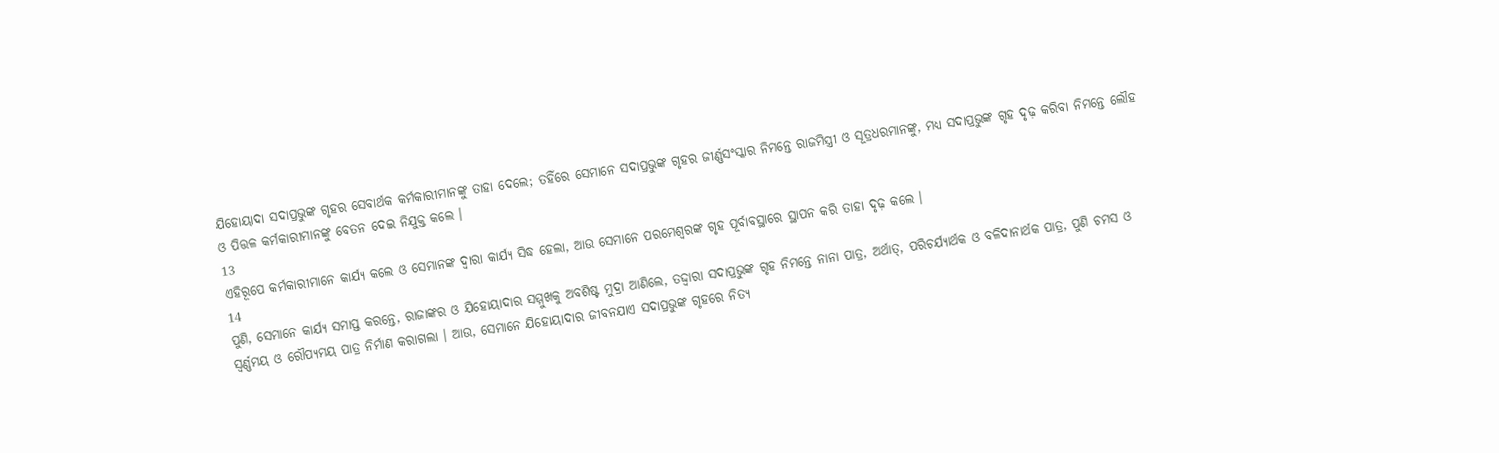ଯିହୋୟାଦା ସଦାପ୍ରଭୁଙ୍କ ଗୃହର ସେବାର୍ଥକ କର୍ମକାରୀମାନଙ୍କୁ ତାହା ଦେଲେ; ତହିଁରେ ସେମାନେ ସଦାପ୍ରଭୁଙ୍କ ଗୃହର ଜୀର୍ଣ୍ଣସଂସ୍କାର ନିମନ୍ତେ ରାଜମିସ୍ତ୍ରୀ ଓ ସୂତ୍ରଧରମାନଙ୍କୁ, ମଧ୍ୟ ସଦାପ୍ରଭୁଙ୍କ ଗୃହ ଦୃଢ଼ କରିବା ନିମନ୍ତେ ଲୌହ ଓ ପିତ୍ତଳ କର୍ମକାରୀମାନଙ୍କୁ ବେତନ ଦେଇ ନିଯୁକ୍ତ କଲେ ।
13
ଏହିରୂପେ କର୍ମକାରୀମାନେ କାର୍ଯ୍ୟ କଲେ ଓ ସେମାନଙ୍କ ଦ୍ଵାରା କାର୍ଯ୍ୟ ସିଦ୍ଧ ହେଲା, ଆଉ ସେମାନେ ପରମେଶ୍ଵରଙ୍କ ଗୃହ ପୂର୍ବାବସ୍ଥାରେ ସ୍ଥାପନ କରି ତାହା ଦୃଢ଼ କଲେ ।
14
ପୁଣି, ସେମାନେ କାର୍ଯ୍ୟ ସମାପ୍ତ କରନ୍ତେ, ରାଜାଙ୍କର ଓ ଯିହୋୟାଦାର ସମ୍ମୁଖକୁ ଅବଶିଷ୍ଟ ମୁଦ୍ରା ଆଣିଲେ, ତଦ୍ଦ୍ଵାରା ସଦାପ୍ରଭୁଙ୍କ ଗୃହ ନିମନ୍ତେ ନାନା ପାତ୍ର, ଅର୍ଥାତ୍, ପରିଚର୍ଯ୍ୟାର୍ଥକ ଓ ବଳିଦାନାର୍ଥକ ପାତ୍ର, ପୁଣି ଚମସ ଓ ସ୍ଵର୍ଣ୍ଣମୟ ଓ ରୌପ୍ୟମୟ ପାତ୍ର ନିର୍ମାଣ କରାଗଲା । ଆଉ, ସେମାନେ ଯିହୋୟାଦାର ଜୀବନଯାଏ ସଦାପ୍ରଭୁଙ୍କ ଗୃହରେ ନିତ୍ୟ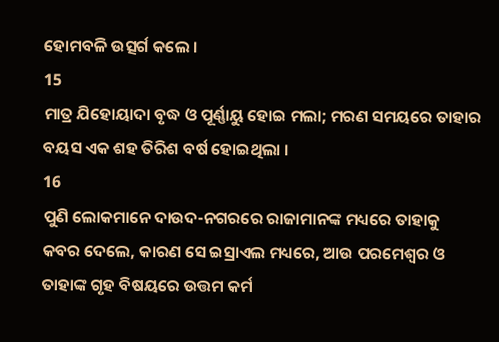ହୋମବଳି ଉତ୍ସର୍ଗ କଲେ ।
15
ମାତ୍ର ଯିହୋୟାଦା ବୃଦ୍ଧ ଓ ପୂର୍ଣ୍ଣାୟୁ ହୋଇ ମଲା; ମରଣ ସମୟରେ ତାହାର ବୟସ ଏକ ଶହ ତିରିଶ ବର୍ଷ ହୋଇଥିଲା ।
16
ପୁଣି ଲୋକମାନେ ଦାଉଦ-ନଗରରେ ରାଜାମାନଙ୍କ ମଧ୍ୟରେ ତାହାକୁ କବର ଦେଲେ, କାରଣ ସେ ଇସ୍ରାଏଲ ମଧ୍ୟରେ, ଆଉ ପରମେଶ୍ଵର ଓ ତାହାଙ୍କ ଗୃହ ବିଷୟରେ ଉତ୍ତମ କର୍ମ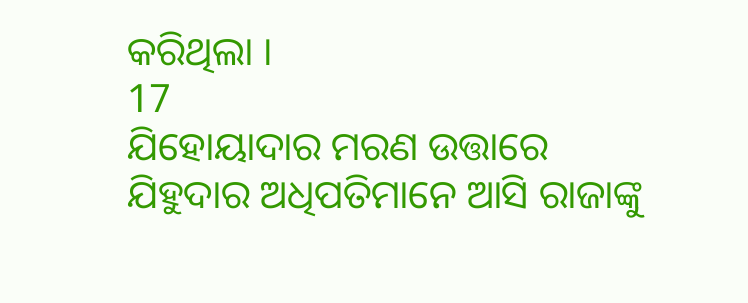କରିଥିଲା ।
17
ଯିହୋୟାଦାର ମରଣ ଉତ୍ତାରେ ଯିହୁଦାର ଅଧିପତିମାନେ ଆସି ରାଜାଙ୍କୁ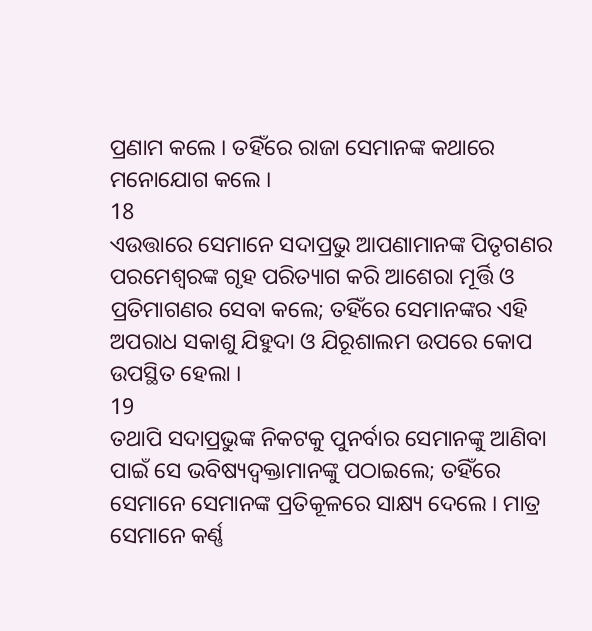ପ୍ରଣାମ କଲେ । ତହିଁରେ ରାଜା ସେମାନଙ୍କ କଥାରେ ମନୋଯୋଗ କଲେ ।
18
ଏଉତ୍ତାରେ ସେମାନେ ସଦାପ୍ରଭୁ ଆପଣାମାନଙ୍କ ପିତୃଗଣର ପରମେଶ୍ଵରଙ୍କ ଗୃହ ପରିତ୍ୟାଗ କରି ଆଶେରା ମୂର୍ତ୍ତି ଓ ପ୍ରତିମାଗଣର ସେବା କଲେ; ତହିଁରେ ସେମାନଙ୍କର ଏହି ଅପରାଧ ସକାଶୁ ଯିହୁଦା ଓ ଯିରୂଶାଲମ ଉପରେ କୋପ ଉପସ୍ଥିତ ହେଲା ।
19
ତଥାପି ସଦାପ୍ରଭୁଙ୍କ ନିକଟକୁ ପୁନର୍ବାର ସେମାନଙ୍କୁ ଆଣିବା ପାଇଁ ସେ ଭବିଷ୍ୟଦ୍ବକ୍ତାମାନଙ୍କୁ ପଠାଇଲେ; ତହିଁରେ ସେମାନେ ସେମାନଙ୍କ ପ୍ରତିକୂଳରେ ସାକ୍ଷ୍ୟ ଦେଲେ । ମାତ୍ର ସେମାନେ କର୍ଣ୍ଣ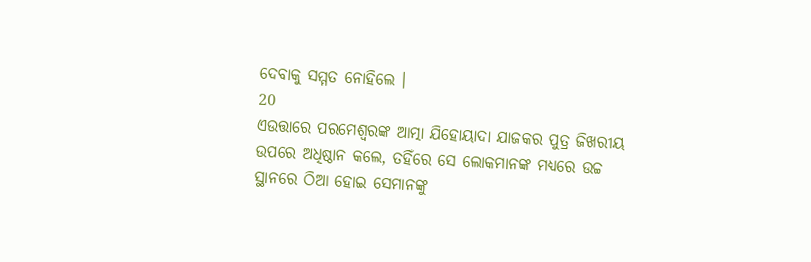ଦେବାକୁ ସମ୍ମତ ନୋହିଲେ ।
20
ଏଉତ୍ତାରେ ପରମେଶ୍ଵରଙ୍କ ଆତ୍ମା ଯିହୋୟାଦା ଯାଜକର ପୁତ୍ର ଜିଖରୀୟ ଉପରେ ଅଧିଷ୍ଠାନ କଲେ, ତହିଁରେ ସେ ଲୋକମାନଙ୍କ ମଧ୍ୟରେ ଉଚ୍ଚ ସ୍ଥାନରେ ଠିଆ ହୋଇ ସେମାନଙ୍କୁ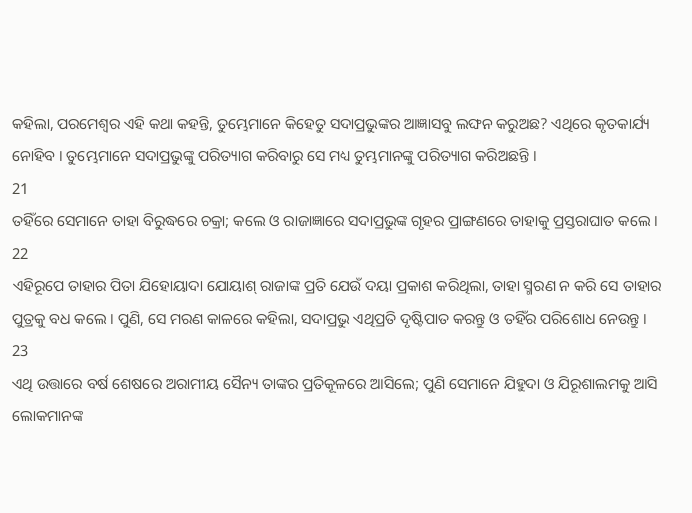କହିଲା, ପରମେଶ୍ଵର ଏହି କଥା କହନ୍ତି, ତୁମ୍ଭେମାନେ କିହେତୁ ସଦାପ୍ରଭୁଙ୍କର ଆଜ୍ଞାସବୁ ଲଙ୍ଘନ କରୁଅଛ? ଏଥିରେ କୃତକାର୍ଯ୍ୟ ନୋହିବ । ତୁମ୍ଭେମାନେ ସଦାପ୍ରଭୁଙ୍କୁ ପରିତ୍ୟାଗ କରିବାରୁ ସେ ମଧ୍ୟ ତୁମ୍ଭମାନଙ୍କୁ ପରିତ୍ୟାଗ କରିଅଛନ୍ତି ।
21
ତହିଁରେ ସେମାନେ ତାହା ବିରୁଦ୍ଧରେ ଚକ୍ରା; କଲେ ଓ ରାଜାଜ୍ଞାରେ ସଦାପ୍ରଭୁଙ୍କ ଗୃହର ପ୍ରାଙ୍ଗଣରେ ତାହାକୁ ପ୍ରସ୍ତରାଘାତ କଲେ ।
22
ଏହିରୂପେ ତାହାର ପିତା ଯିହୋୟାଦା ଯୋୟାଶ୍ ରାଜାଙ୍କ ପ୍ରତି ଯେଉଁ ଦୟା ପ୍ରକାଶ କରିଥିଲା, ତାହା ସ୍ମରଣ ନ କରି ସେ ତାହାର ପୁତ୍ରକୁ ବଧ କଲେ । ପୁଣି, ସେ ମରଣ କାଳରେ କହିଲା, ସଦାପ୍ରଭୁ ଏଥିପ୍ରତି ଦୃଷ୍ଟିପାତ କରନ୍ତୁ ଓ ତହିଁର ପରିଶୋଧ ନେଉନ୍ତୁ ।
23
ଏଥି ଉତ୍ତାରେ ବର୍ଷ ଶେଷରେ ଅରାମୀୟ ସୈନ୍ୟ ତାଙ୍କର ପ୍ରତିକୂଳରେ ଆସିଲେ; ପୁଣି ସେମାନେ ଯିହୁଦା ଓ ଯିରୂଶାଲମକୁ ଆସି ଲୋକମାନଙ୍କ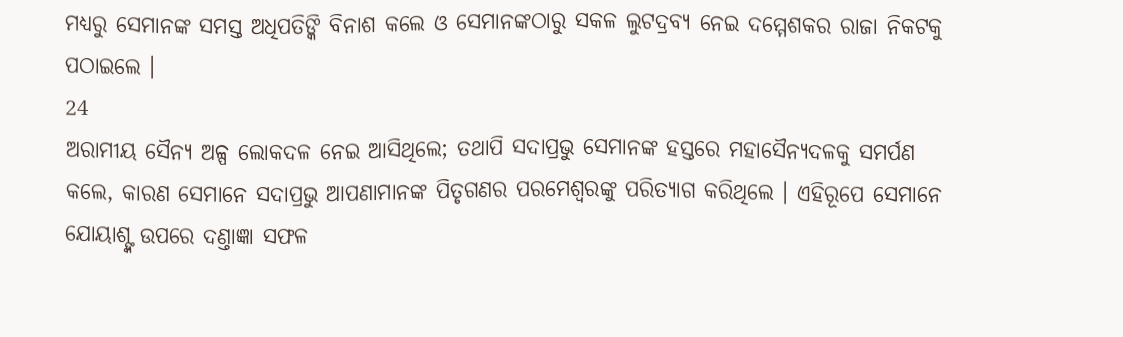ମଧ୍ୟରୁ ସେମାନଙ୍କ ସମସ୍ତ ଅଧିପତିଙ୍କି ବିନାଶ କଲେ ଓ ସେମାନଙ୍କଠାରୁ ସକଳ ଲୁଟଦ୍ରବ୍ୟ ନେଇ ଦମ୍ମେଶକର ରାଜା ନିକଟକୁ ପଠାଇଲେ ।
24
ଅରାମୀୟ ସୈନ୍ୟ ଅଳ୍ପ ଲୋକଦଳ ନେଇ ଆସିଥିଲେ; ତଥାପି ସଦାପ୍ରଭୁ ସେମାନଙ୍କ ହସ୍ତରେ ମହାସୈନ୍ୟଦଳକୁ ସମର୍ପଣ କଲେ, କାରଣ ସେମାନେ ସଦାପ୍ରଭୁ ଆପଣାମାନଙ୍କ ପିତୃଗଣର ପରମେଶ୍ଵରଙ୍କୁ ପରିତ୍ୟାଗ କରିଥିଲେ । ଏହିରୂପେ ସେମାନେ ଯୋୟାଶ୍ଙ୍କ ଉପରେ ଦଣ୍ତାଜ୍ଞା ସଫଳ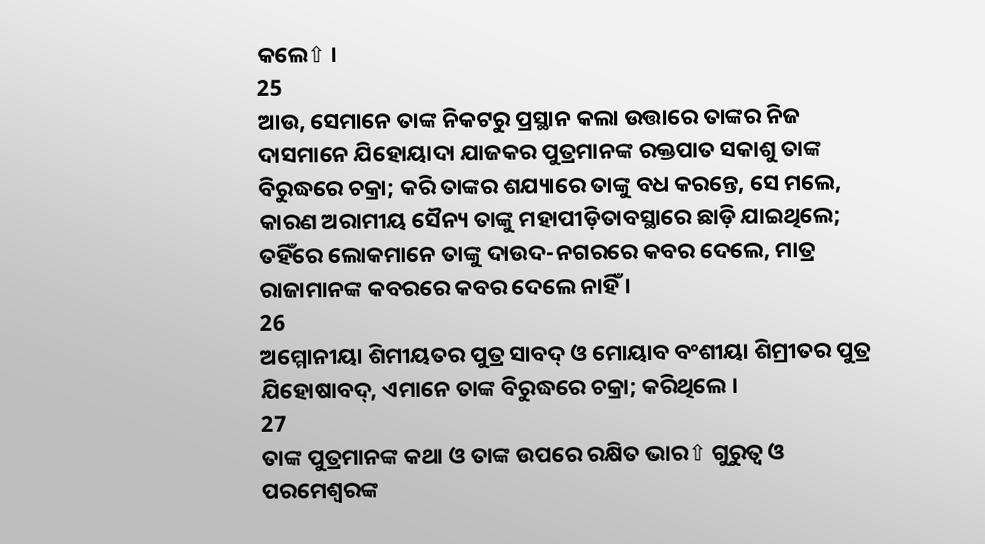କଲେ⇧ ।
25
ଆଉ, ସେମାନେ ତାଙ୍କ ନିକଟରୁ ପ୍ରସ୍ଥାନ କଲା ଉତ୍ତାରେ ତାଙ୍କର ନିଜ ଦାସମାନେ ଯିହୋୟାଦା ଯାଜକର ପୁତ୍ରମାନଙ୍କ ରକ୍ତପାତ ସକାଶୁ ତାଙ୍କ ବିରୁଦ୍ଧରେ ଚକ୍ରା; କରି ତାଙ୍କର ଶଯ୍ୟାରେ ତାଙ୍କୁ ବଧ କରନ୍ତେ, ସେ ମଲେ, କାରଣ ଅରାମୀୟ ସୈନ୍ୟ ତାଙ୍କୁ ମହାପୀଡ଼ିତାବସ୍ଥାରେ ଛାଡ଼ି ଯାଇଥିଲେ; ତହିଁରେ ଲୋକମାନେ ତାଙ୍କୁ ଦାଉଦ-ନଗରରେ କବର ଦେଲେ, ମାତ୍ର ରାଜାମାନଙ୍କ କବରରେ କବର ଦେଲେ ନାହିଁ ।
26
ଅମ୍ମୋନୀୟା ଶିମୀୟତର ପୁତ୍ର ସାବଦ୍ ଓ ମୋୟାବ ବଂଶୀୟା ଶିମ୍ରୀତର ପୁତ୍ର ଯିହୋଷାବଦ୍, ଏମାନେ ତାଙ୍କ ବିରୁଦ୍ଧରେ ଚକ୍ରା; କରିଥିଲେ ।
27
ତାଙ୍କ ପୁତ୍ରମାନଙ୍କ କଥା ଓ ତାଙ୍କ ଉପରେ ରକ୍ଷିତ ଭାର⇧ ଗୁରୁତ୍ଵ ଓ ପରମେଶ୍ଵରଙ୍କ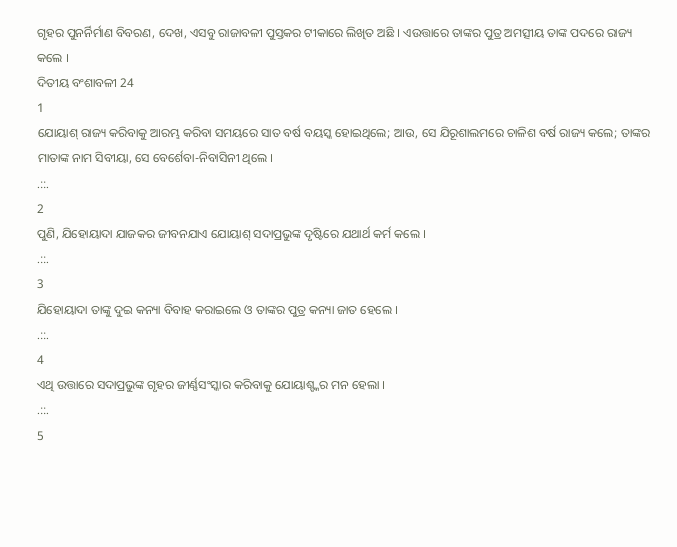ଗୃହର ପୁନର୍ନିର୍ମାଣ ବିବରଣ, ଦେଖ, ଏସବୁ ରାଜାବଳୀ ପୁସ୍ତକର ଟୀକାରେ ଲିଖିତ ଅଛି । ଏଉତ୍ତାରେ ତାଙ୍କର ପୁତ୍ର ଅମତ୍ସୀୟ ତାଙ୍କ ପଦରେ ରାଜ୍ୟ କଲେ ।
ଦିତୀୟ ବଂଶାବଳୀ 24
1
ଯୋୟାଶ୍ ରାଜ୍ୟ କରିବାକୁ ଆରମ୍ଭ କରିବା ସମୟରେ ସାତ ବର୍ଷ ବୟସ୍କ ହୋଇଥିଲେ; ଆଉ, ସେ ଯିରୂଶାଲମରେ ଚାଳିଶ ବର୍ଷ ରାଜ୍ୟ କଲେ; ତାଙ୍କର ମାତାଙ୍କ ନାମ ସିବୀୟା, ସେ ବେର୍ଶେବା-ନିବାସିନୀ ଥିଲେ ।
.::.
2
ପୁଣି, ଯିହୋୟାଦା ଯାଜକର ଜୀବନଯାଏ ଯୋୟାଶ୍ ସଦାପ୍ରଭୁଙ୍କ ଦୃଷ୍ଟିରେ ଯଥାର୍ଥ କର୍ମ କଲେ ।
.::.
3
ଯିହୋୟାଦା ତାଙ୍କୁ ଦୁଇ କନ୍ୟା ବିବାହ କରାଇଲେ ଓ ତାଙ୍କର ପୁତ୍ର କନ୍ୟା ଜାତ ହେଲେ ।
.::.
4
ଏଥି ଉତ୍ତାରେ ସଦାପ୍ରଭୁଙ୍କ ଗୃହର ଜୀର୍ଣ୍ଣସଂସ୍କାର କରିବାକୁ ଯୋୟାଶ୍ଙ୍କର ମନ ହେଲା ।
.::.
5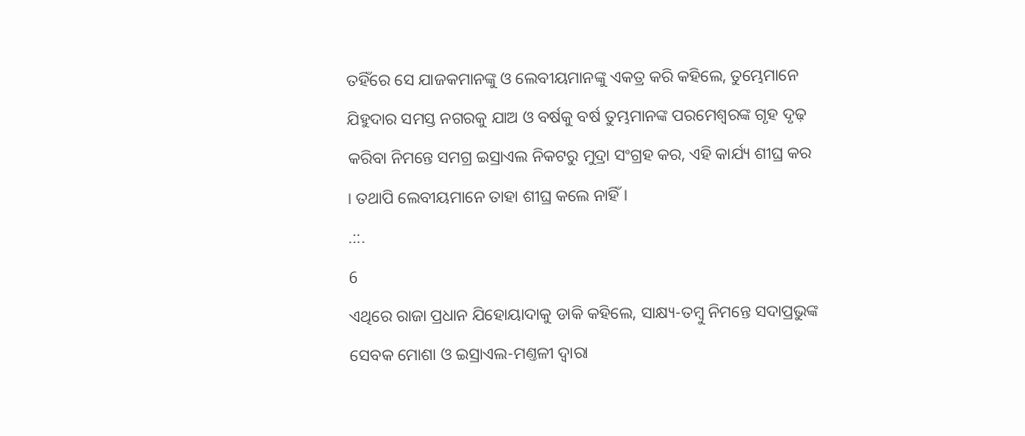ତହିଁରେ ସେ ଯାଜକମାନଙ୍କୁ ଓ ଲେବୀୟମାନଙ୍କୁ ଏକତ୍ର କରି କହିଲେ, ତୁମ୍ଭେମାନେ ଯିହୁଦାର ସମସ୍ତ ନଗରକୁ ଯାଅ ଓ ବର୍ଷକୁ ବର୍ଷ ତୁମ୍ଭମାନଙ୍କ ପରମେଶ୍ଵରଙ୍କ ଗୃହ ଦୃଢ଼ କରିବା ନିମନ୍ତେ ସମଗ୍ର ଇସ୍ରାଏଲ ନିକଟରୁ ମୁଦ୍ରା ସଂଗ୍ରହ କର, ଏହି କାର୍ଯ୍ୟ ଶୀଘ୍ର କର । ତଥାପି ଲେବୀୟମାନେ ତାହା ଶୀଘ୍ର କଲେ ନାହିଁ ।
.::.
6
ଏଥିରେ ରାଜା ପ୍ରଧାନ ଯିହୋୟାଦାକୁ ଡାକି କହିଲେ, ସାକ୍ଷ୍ୟ-ତମ୍ଵୁ ନିମନ୍ତେ ସଦାପ୍ରଭୁଙ୍କ ସେବକ ମୋଶା ଓ ଇସ୍ରାଏଲ-ମଣ୍ତଳୀ ଦ୍ଵାରା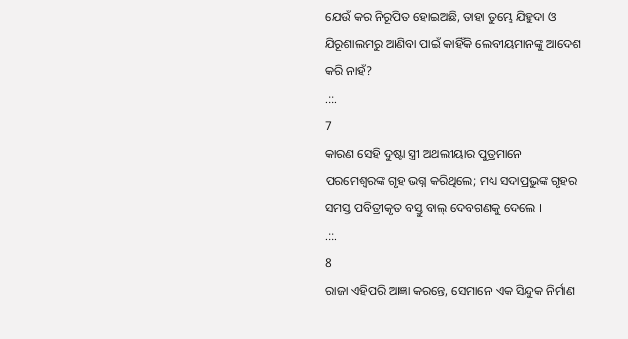ଯେଉଁ କର ନିରୂପିତ ହୋଇଅଛି, ତାହା ତୁମ୍ଭେ ଯିହୁଦା ଓ ଯିରୂଶାଲମରୁ ଆଣିବା ପାଇଁ କାହିଁକି ଲେବୀୟମାନଙ୍କୁ ଆଦେଶ କରି ନାହଁ?
.::.
7
କାରଣ ସେହି ଦୁଷ୍ଟା ସ୍ତ୍ରୀ ଅଥଲୀୟାର ପୁତ୍ରମାନେ ପରମେଶ୍ଵରଙ୍କ ଗୃହ ଭଗ୍ନ କରିଥିଲେ; ମଧ୍ୟ ସଦାପ୍ରଭୁଙ୍କ ଗୃହର ସମସ୍ତ ପବିତ୍ରୀକୃତ ବସ୍ତୁ ବାଲ୍ ଦେବଗଣକୁ ଦେଲେ ।
.::.
8
ରାଜା ଏହିପରି ଆଜ୍ଞା କରନ୍ତେ, ସେମାନେ ଏକ ସିନ୍ଦୁକ ନିର୍ମାଣ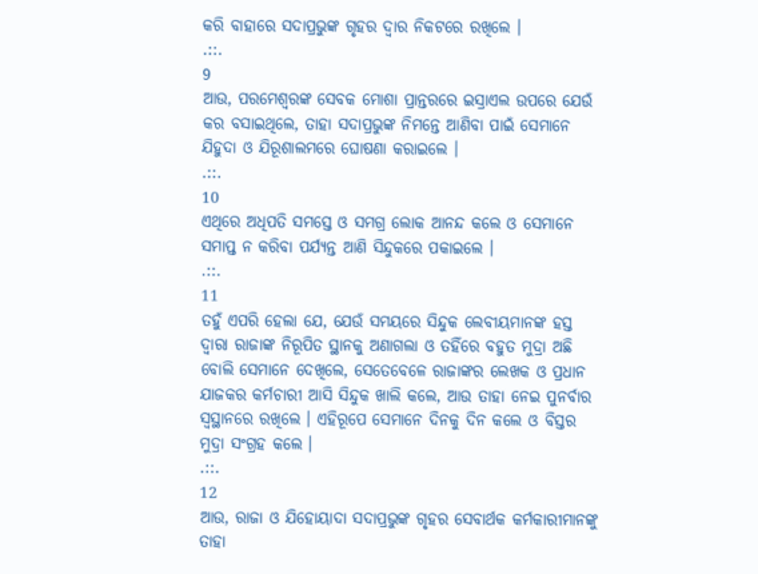କରି ବାହାରେ ସଦାପ୍ରଭୁଙ୍କ ଗୃହର ଦ୍ଵାର ନିକଟରେ ରଖିଲେ ।
.::.
9
ଆଉ, ପରମେଶ୍ଵରଙ୍କ ସେବକ ମୋଶା ପ୍ରାନ୍ତରରେ ଇସ୍ରାଏଲ ଉପରେ ଯେଉଁ କର ବସାଇଥିଲେ, ତାହା ସଦାପ୍ରଭୁଙ୍କ ନିମନ୍ତେ ଆଣିବା ପାଇଁ ସେମାନେ ଯିହୁଦା ଓ ଯିରୂଶାଲମରେ ଘୋଷଣା କରାଇଲେ ।
.::.
10
ଏଥିରେ ଅଧିପତି ସମସ୍ତେ ଓ ସମଗ୍ର ଲୋକ ଆନନ୍ଦ କଲେ ଓ ସେମାନେ ସମାପ୍ତ ନ କରିବା ପର୍ଯ୍ୟନ୍ତ ଆଣି ସିନ୍ଦୁକରେ ପକାଇଲେ ।
.::.
11
ତହୁଁ ଏପରି ହେଲା ଯେ, ଯେଉଁ ସମୟରେ ସିନ୍ଦୁକ ଲେବୀୟମାନଙ୍କ ହସ୍ତ ଦ୍ଵାରା ରାଜାଙ୍କ ନିରୂପିତ ସ୍ଥାନକୁ ଅଣାଗଲା ଓ ତହିଁରେ ବହୁତ ମୁଦ୍ରା ଅଛି ବୋଲି ସେମାନେ ଦେଖିଲେ, ସେତେବେଳେ ରାଜାଙ୍କର ଲେଖକ ଓ ପ୍ରଧାନ ଯାଜକର କର୍ମଚାରୀ ଆସି ସିନ୍ଦୁକ ଖାଲି କଲେ, ଆଉ ତାହା ନେଇ ପୁନର୍ବାର ସ୍ଵସ୍ଥାନରେ ରଖିଲେ । ଏହିରୂପେ ସେମାନେ ଦିନକୁ ଦିନ କଲେ ଓ ବିସ୍ତର ମୁଦ୍ରା ସଂଗ୍ରହ କଲେ ।
.::.
12
ଆଉ, ରାଜା ଓ ଯିହୋୟାଦା ସଦାପ୍ରଭୁଙ୍କ ଗୃହର ସେବାର୍ଥକ କର୍ମକାରୀମାନଙ୍କୁ ତାହା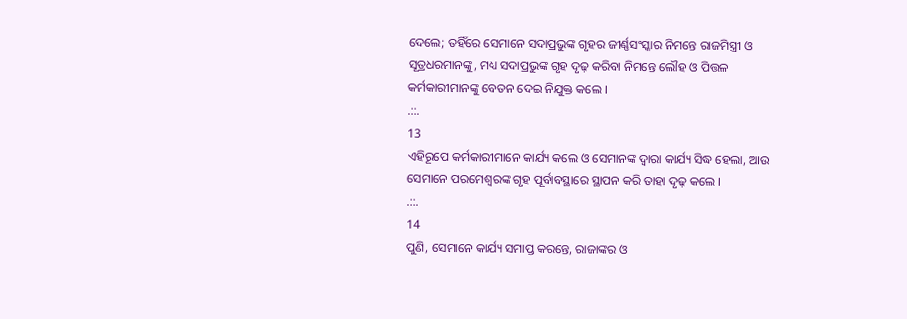ଦେଲେ; ତହିଁରେ ସେମାନେ ସଦାପ୍ରଭୁଙ୍କ ଗୃହର ଜୀର୍ଣ୍ଣସଂସ୍କାର ନିମନ୍ତେ ରାଜମିସ୍ତ୍ରୀ ଓ ସୂତ୍ରଧରମାନଙ୍କୁ, ମଧ୍ୟ ସଦାପ୍ରଭୁଙ୍କ ଗୃହ ଦୃଢ଼ କରିବା ନିମନ୍ତେ ଲୌହ ଓ ପିତ୍ତଳ କର୍ମକାରୀମାନଙ୍କୁ ବେତନ ଦେଇ ନିଯୁକ୍ତ କଲେ ।
.::.
13
ଏହିରୂପେ କର୍ମକାରୀମାନେ କାର୍ଯ୍ୟ କଲେ ଓ ସେମାନଙ୍କ ଦ୍ଵାରା କାର୍ଯ୍ୟ ସିଦ୍ଧ ହେଲା, ଆଉ ସେମାନେ ପରମେଶ୍ଵରଙ୍କ ଗୃହ ପୂର୍ବାବସ୍ଥାରେ ସ୍ଥାପନ କରି ତାହା ଦୃଢ଼ କଲେ ।
.::.
14
ପୁଣି, ସେମାନେ କାର୍ଯ୍ୟ ସମାପ୍ତ କରନ୍ତେ, ରାଜାଙ୍କର ଓ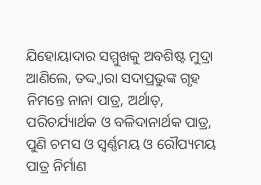ଯିହୋୟାଦାର ସମ୍ମୁଖକୁ ଅବଶିଷ୍ଟ ମୁଦ୍ରା ଆଣିଲେ, ତଦ୍ଦ୍ଵାରା ସଦାପ୍ରଭୁଙ୍କ ଗୃହ ନିମନ୍ତେ ନାନା ପାତ୍ର, ଅର୍ଥାତ୍, ପରିଚର୍ଯ୍ୟାର୍ଥକ ଓ ବଳିଦାନାର୍ଥକ ପାତ୍ର, ପୁଣି ଚମସ ଓ ସ୍ଵର୍ଣ୍ଣମୟ ଓ ରୌପ୍ୟମୟ ପାତ୍ର ନିର୍ମାଣ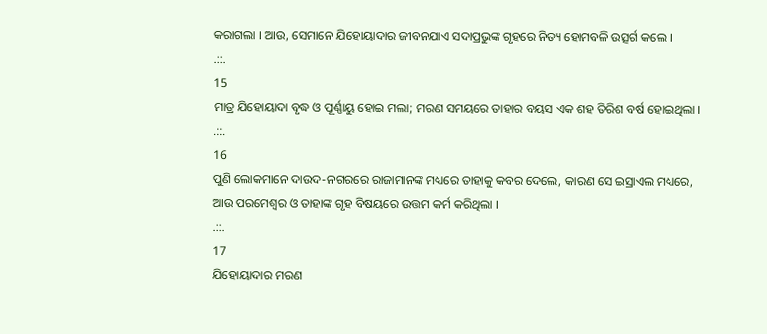କରାଗଲା । ଆଉ, ସେମାନେ ଯିହୋୟାଦାର ଜୀବନଯାଏ ସଦାପ୍ରଭୁଙ୍କ ଗୃହରେ ନିତ୍ୟ ହୋମବଳି ଉତ୍ସର୍ଗ କଲେ ।
.::.
15
ମାତ୍ର ଯିହୋୟାଦା ବୃଦ୍ଧ ଓ ପୂର୍ଣ୍ଣାୟୁ ହୋଇ ମଲା; ମରଣ ସମୟରେ ତାହାର ବୟସ ଏକ ଶହ ତିରିଶ ବର୍ଷ ହୋଇଥିଲା ।
.::.
16
ପୁଣି ଲୋକମାନେ ଦାଉଦ-ନଗରରେ ରାଜାମାନଙ୍କ ମଧ୍ୟରେ ତାହାକୁ କବର ଦେଲେ, କାରଣ ସେ ଇସ୍ରାଏଲ ମଧ୍ୟରେ, ଆଉ ପରମେଶ୍ଵର ଓ ତାହାଙ୍କ ଗୃହ ବିଷୟରେ ଉତ୍ତମ କର୍ମ କରିଥିଲା ।
.::.
17
ଯିହୋୟାଦାର ମରଣ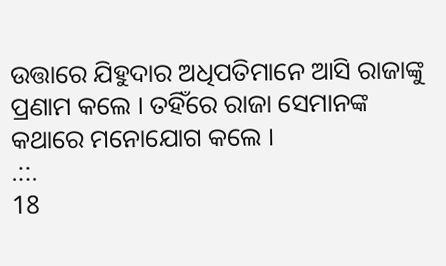ଉତ୍ତାରେ ଯିହୁଦାର ଅଧିପତିମାନେ ଆସି ରାଜାଙ୍କୁ ପ୍ରଣାମ କଲେ । ତହିଁରେ ରାଜା ସେମାନଙ୍କ କଥାରେ ମନୋଯୋଗ କଲେ ।
.::.
18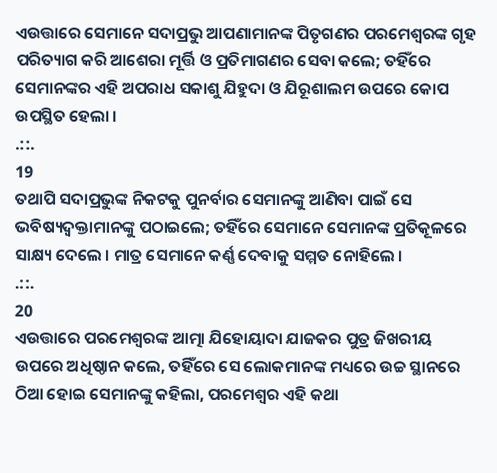ଏଉତ୍ତାରେ ସେମାନେ ସଦାପ୍ରଭୁ ଆପଣାମାନଙ୍କ ପିତୃଗଣର ପରମେଶ୍ଵରଙ୍କ ଗୃହ ପରିତ୍ୟାଗ କରି ଆଶେରା ମୂର୍ତ୍ତି ଓ ପ୍ରତିମାଗଣର ସେବା କଲେ; ତହିଁରେ ସେମାନଙ୍କର ଏହି ଅପରାଧ ସକାଶୁ ଯିହୁଦା ଓ ଯିରୂଶାଲମ ଉପରେ କୋପ ଉପସ୍ଥିତ ହେଲା ।
.::.
19
ତଥାପି ସଦାପ୍ରଭୁଙ୍କ ନିକଟକୁ ପୁନର୍ବାର ସେମାନଙ୍କୁ ଆଣିବା ପାଇଁ ସେ ଭବିଷ୍ୟଦ୍ବକ୍ତାମାନଙ୍କୁ ପଠାଇଲେ; ତହିଁରେ ସେମାନେ ସେମାନଙ୍କ ପ୍ରତିକୂଳରେ ସାକ୍ଷ୍ୟ ଦେଲେ । ମାତ୍ର ସେମାନେ କର୍ଣ୍ଣ ଦେବାକୁ ସମ୍ମତ ନୋହିଲେ ।
.::.
20
ଏଉତ୍ତାରେ ପରମେଶ୍ଵରଙ୍କ ଆତ୍ମା ଯିହୋୟାଦା ଯାଜକର ପୁତ୍ର ଜିଖରୀୟ ଉପରେ ଅଧିଷ୍ଠାନ କଲେ, ତହିଁରେ ସେ ଲୋକମାନଙ୍କ ମଧ୍ୟରେ ଉଚ୍ଚ ସ୍ଥାନରେ ଠିଆ ହୋଇ ସେମାନଙ୍କୁ କହିଲା, ପରମେଶ୍ଵର ଏହି କଥା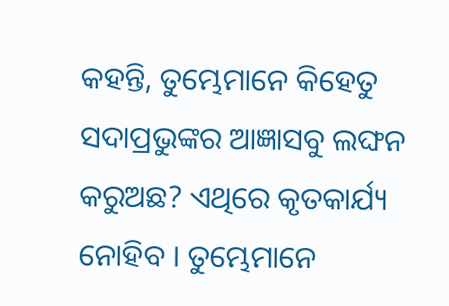କହନ୍ତି, ତୁମ୍ଭେମାନେ କିହେତୁ ସଦାପ୍ରଭୁଙ୍କର ଆଜ୍ଞାସବୁ ଲଙ୍ଘନ କରୁଅଛ? ଏଥିରେ କୃତକାର୍ଯ୍ୟ ନୋହିବ । ତୁମ୍ଭେମାନେ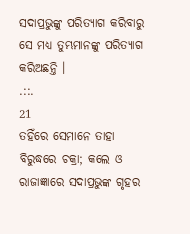ସଦାପ୍ରଭୁଙ୍କୁ ପରିତ୍ୟାଗ କରିବାରୁ ସେ ମଧ୍ୟ ତୁମ୍ଭମାନଙ୍କୁ ପରିତ୍ୟାଗ କରିଅଛନ୍ତି ।
.::.
21
ତହିଁରେ ସେମାନେ ତାହା ବିରୁଦ୍ଧରେ ଚକ୍ରା; କଲେ ଓ ରାଜାଜ୍ଞାରେ ସଦାପ୍ରଭୁଙ୍କ ଗୃହର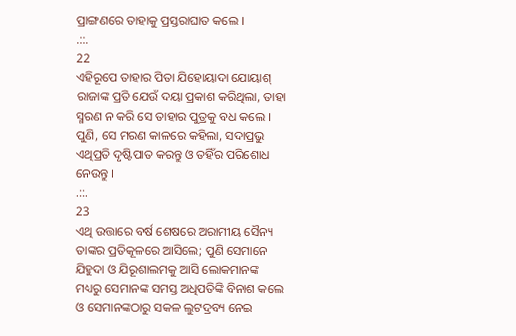ପ୍ରାଙ୍ଗଣରେ ତାହାକୁ ପ୍ରସ୍ତରାଘାତ କଲେ ।
.::.
22
ଏହିରୂପେ ତାହାର ପିତା ଯିହୋୟାଦା ଯୋୟାଶ୍ ରାଜାଙ୍କ ପ୍ରତି ଯେଉଁ ଦୟା ପ୍ରକାଶ କରିଥିଲା, ତାହା ସ୍ମରଣ ନ କରି ସେ ତାହାର ପୁତ୍ରକୁ ବଧ କଲେ । ପୁଣି, ସେ ମରଣ କାଳରେ କହିଲା, ସଦାପ୍ରଭୁ ଏଥିପ୍ରତି ଦୃଷ୍ଟିପାତ କରନ୍ତୁ ଓ ତହିଁର ପରିଶୋଧ ନେଉନ୍ତୁ ।
.::.
23
ଏଥି ଉତ୍ତାରେ ବର୍ଷ ଶେଷରେ ଅରାମୀୟ ସୈନ୍ୟ ତାଙ୍କର ପ୍ରତିକୂଳରେ ଆସିଲେ; ପୁଣି ସେମାନେ ଯିହୁଦା ଓ ଯିରୂଶାଲମକୁ ଆସି ଲୋକମାନଙ୍କ ମଧ୍ୟରୁ ସେମାନଙ୍କ ସମସ୍ତ ଅଧିପତିଙ୍କି ବିନାଶ କଲେ ଓ ସେମାନଙ୍କଠାରୁ ସକଳ ଲୁଟଦ୍ରବ୍ୟ ନେଇ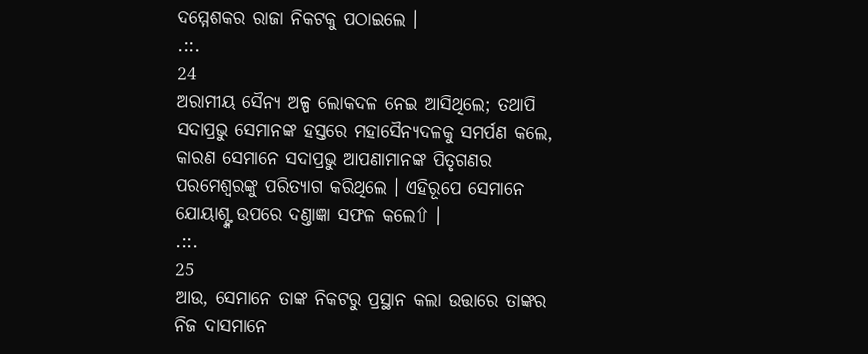ଦମ୍ମେଶକର ରାଜା ନିକଟକୁ ପଠାଇଲେ ।
.::.
24
ଅରାମୀୟ ସୈନ୍ୟ ଅଳ୍ପ ଲୋକଦଳ ନେଇ ଆସିଥିଲେ; ତଥାପି ସଦାପ୍ରଭୁ ସେମାନଙ୍କ ହସ୍ତରେ ମହାସୈନ୍ୟଦଳକୁ ସମର୍ପଣ କଲେ, କାରଣ ସେମାନେ ସଦାପ୍ରଭୁ ଆପଣାମାନଙ୍କ ପିତୃଗଣର ପରମେଶ୍ଵରଙ୍କୁ ପରିତ୍ୟାଗ କରିଥିଲେ । ଏହିରୂପେ ସେମାନେ ଯୋୟାଶ୍ଙ୍କ ଉପରେ ଦଣ୍ତାଜ୍ଞା ସଫଳ କଲେ⇧ ।
.::.
25
ଆଉ, ସେମାନେ ତାଙ୍କ ନିକଟରୁ ପ୍ରସ୍ଥାନ କଲା ଉତ୍ତାରେ ତାଙ୍କର ନିଜ ଦାସମାନେ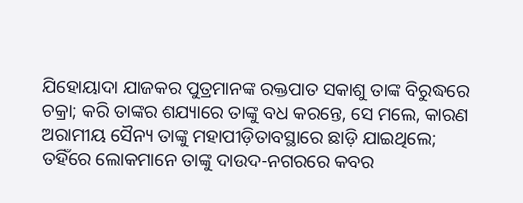ଯିହୋୟାଦା ଯାଜକର ପୁତ୍ରମାନଙ୍କ ରକ୍ତପାତ ସକାଶୁ ତାଙ୍କ ବିରୁଦ୍ଧରେ ଚକ୍ରା; କରି ତାଙ୍କର ଶଯ୍ୟାରେ ତାଙ୍କୁ ବଧ କରନ୍ତେ, ସେ ମଲେ, କାରଣ ଅରାମୀୟ ସୈନ୍ୟ ତାଙ୍କୁ ମହାପୀଡ଼ିତାବସ୍ଥାରେ ଛାଡ଼ି ଯାଇଥିଲେ; ତହିଁରେ ଲୋକମାନେ ତାଙ୍କୁ ଦାଉଦ-ନଗରରେ କବର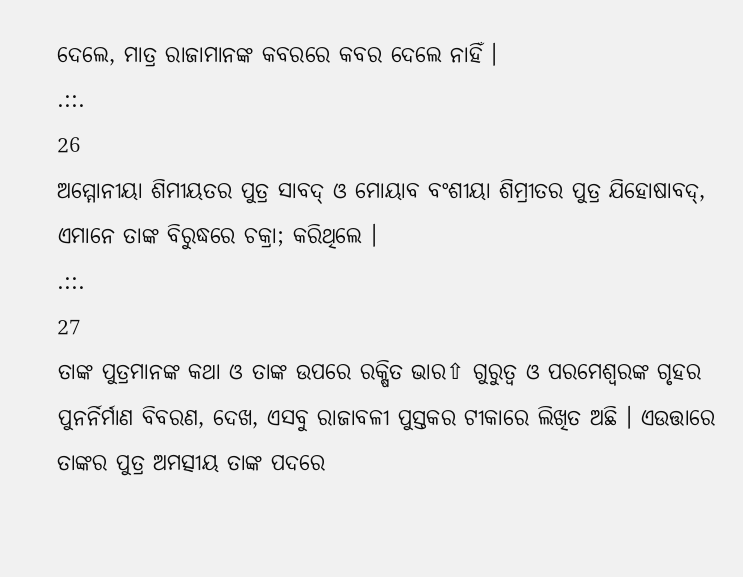ଦେଲେ, ମାତ୍ର ରାଜାମାନଙ୍କ କବରରେ କବର ଦେଲେ ନାହିଁ ।
.::.
26
ଅମ୍ମୋନୀୟା ଶିମୀୟତର ପୁତ୍ର ସାବଦ୍ ଓ ମୋୟାବ ବଂଶୀୟା ଶିମ୍ରୀତର ପୁତ୍ର ଯିହୋଷାବଦ୍, ଏମାନେ ତାଙ୍କ ବିରୁଦ୍ଧରେ ଚକ୍ରା; କରିଥିଲେ ।
.::.
27
ତାଙ୍କ ପୁତ୍ରମାନଙ୍କ କଥା ଓ ତାଙ୍କ ଉପରେ ରକ୍ଷିତ ଭାର⇧ ଗୁରୁତ୍ଵ ଓ ପରମେଶ୍ଵରଙ୍କ ଗୃହର ପୁନର୍ନିର୍ମାଣ ବିବରଣ, ଦେଖ, ଏସବୁ ରାଜାବଳୀ ପୁସ୍ତକର ଟୀକାରେ ଲିଖିତ ଅଛି । ଏଉତ୍ତାରେ ତାଙ୍କର ପୁତ୍ର ଅମତ୍ସୀୟ ତାଙ୍କ ପଦରେ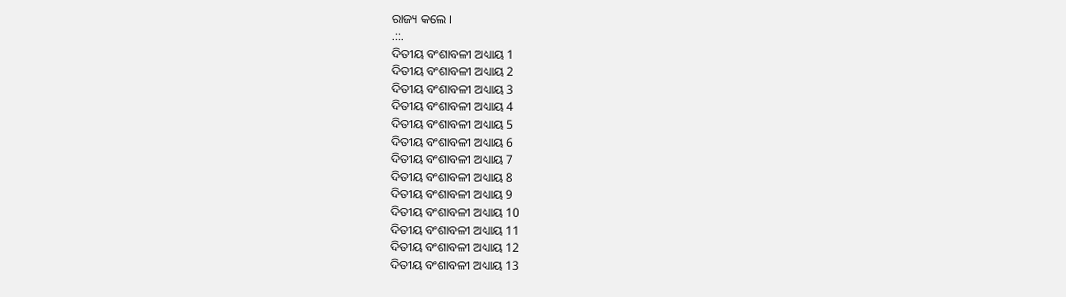ରାଜ୍ୟ କଲେ ।
.::.
ଦିତୀୟ ବଂଶାବଳୀ ଅଧ୍ୟାୟ 1
ଦିତୀୟ ବଂଶାବଳୀ ଅଧ୍ୟାୟ 2
ଦିତୀୟ ବଂଶାବଳୀ ଅଧ୍ୟାୟ 3
ଦିତୀୟ ବଂଶାବଳୀ ଅଧ୍ୟାୟ 4
ଦିତୀୟ ବଂଶାବଳୀ ଅଧ୍ୟାୟ 5
ଦିତୀୟ ବଂଶାବଳୀ ଅଧ୍ୟାୟ 6
ଦିତୀୟ ବଂଶାବଳୀ ଅଧ୍ୟାୟ 7
ଦିତୀୟ ବଂଶାବଳୀ ଅଧ୍ୟାୟ 8
ଦିତୀୟ ବଂଶାବଳୀ ଅଧ୍ୟାୟ 9
ଦିତୀୟ ବଂଶାବଳୀ ଅଧ୍ୟାୟ 10
ଦିତୀୟ ବଂଶାବଳୀ ଅଧ୍ୟାୟ 11
ଦିତୀୟ ବଂଶାବଳୀ ଅଧ୍ୟାୟ 12
ଦିତୀୟ ବଂଶାବଳୀ ଅଧ୍ୟାୟ 13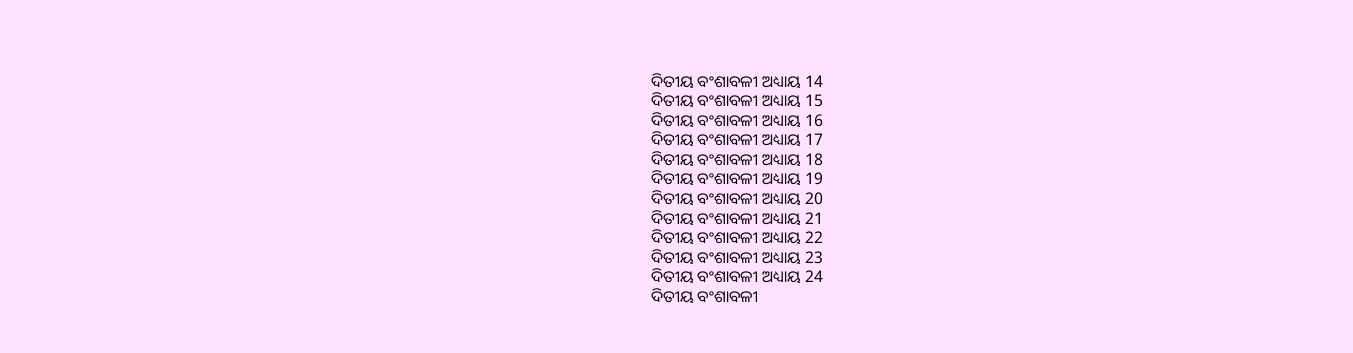ଦିତୀୟ ବଂଶାବଳୀ ଅଧ୍ୟାୟ 14
ଦିତୀୟ ବଂଶାବଳୀ ଅଧ୍ୟାୟ 15
ଦିତୀୟ ବଂଶାବଳୀ ଅଧ୍ୟାୟ 16
ଦିତୀୟ ବଂଶାବଳୀ ଅଧ୍ୟାୟ 17
ଦିତୀୟ ବଂଶାବଳୀ ଅଧ୍ୟାୟ 18
ଦିତୀୟ ବଂଶାବଳୀ ଅଧ୍ୟାୟ 19
ଦିତୀୟ ବଂଶାବଳୀ ଅଧ୍ୟାୟ 20
ଦିତୀୟ ବଂଶାବଳୀ ଅଧ୍ୟାୟ 21
ଦିତୀୟ ବଂଶାବଳୀ ଅଧ୍ୟାୟ 22
ଦିତୀୟ ବଂଶାବଳୀ ଅଧ୍ୟାୟ 23
ଦିତୀୟ ବଂଶାବଳୀ ଅଧ୍ୟାୟ 24
ଦିତୀୟ ବଂଶାବଳୀ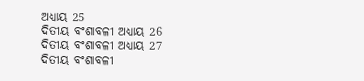ଅଧ୍ୟାୟ 25
ଦିତୀୟ ବଂଶାବଳୀ ଅଧ୍ୟାୟ 26
ଦିତୀୟ ବଂଶାବଳୀ ଅଧ୍ୟାୟ 27
ଦିତୀୟ ବଂଶାବଳୀ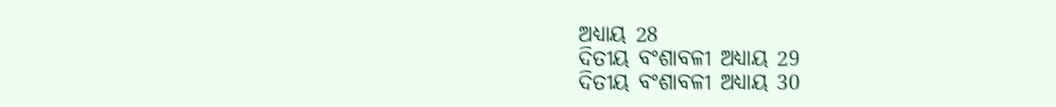ଅଧ୍ୟାୟ 28
ଦିତୀୟ ବଂଶାବଳୀ ଅଧ୍ୟାୟ 29
ଦିତୀୟ ବଂଶାବଳୀ ଅଧ୍ୟାୟ 30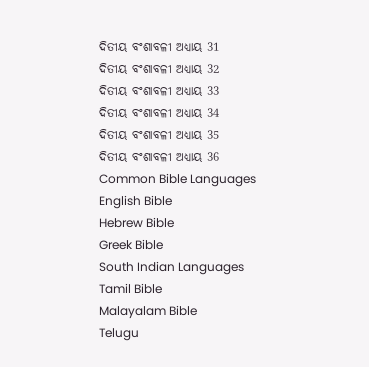ଦିତୀୟ ବଂଶାବଳୀ ଅଧ୍ୟାୟ 31
ଦିତୀୟ ବଂଶାବଳୀ ଅଧ୍ୟାୟ 32
ଦିତୀୟ ବଂଶାବଳୀ ଅଧ୍ୟାୟ 33
ଦିତୀୟ ବଂଶାବଳୀ ଅଧ୍ୟାୟ 34
ଦିତୀୟ ବଂଶାବଳୀ ଅଧ୍ୟାୟ 35
ଦିତୀୟ ବଂଶାବଳୀ ଅଧ୍ୟାୟ 36
Common Bible Languages
English Bible
Hebrew Bible
Greek Bible
South Indian Languages
Tamil Bible
Malayalam Bible
Telugu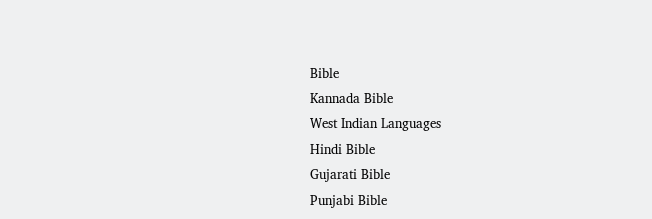Bible
Kannada Bible
West Indian Languages
Hindi Bible
Gujarati Bible
Punjabi Bible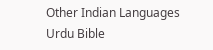Other Indian Languages
Urdu Bible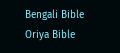Bengali Bible
Oriya Bible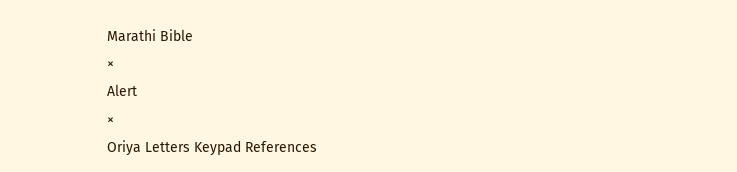Marathi Bible
×
Alert
×
Oriya Letters Keypad References